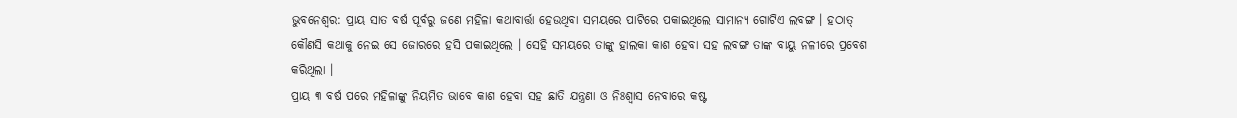ଭୁବନେଶ୍ୱର: ପ୍ରାୟ ସାତ ବର୍ଷ ପୂର୍ବରୁ ଜଣେ ମହିଳା କଥାବାର୍ତ୍ତା ହେଉଥିବା ସମୟରେ ପାଟିରେ ପକାଇଥିଲେ ସାମାନ୍ୟ ଗୋଟିଏ ଲବଙ୍ଗ । ହଠାତ୍ କୌଣସି କଥାକୁ ନେଇ ସେ ଜୋରରେ ହସି ପକାଇଥିଲେ । ସେହି ସମୟରେ ତାଙ୍କୁ ହାଲକା କାଶ ହେବା ସହ ଲବଙ୍ଗ ତାଙ୍କ ବାୟୁ ନଳୀରେ ପ୍ରବେଶ କରିଥିଲା ।
ପ୍ରାୟ ୩ ବର୍ଷ ପରେ ମହିଳାଙ୍କୁ ନିୟମିତ ଭାବେ କାଶ ହେବା ସହ ଛାତି ଯନ୍ତ୍ରଣା ଓ ନିଃଶ୍ୱାସ ନେବାରେ କଷ୍ଟ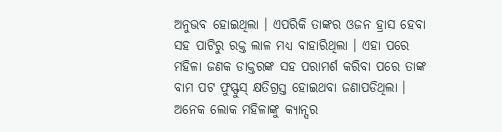ଅନୁଭବ ହୋଇଥିଲା । ଏପରିକି ତାଙ୍କର ଓଜନ ହ୍ରାସ ହେବା ସହ ପାଟିରୁ ରକ୍ତ ଲାଳ ମଧ୍ୟ ବାହାରିଥିଲା । ଏହା ପରେ ମହିଳା ଜଣକ ଡାକ୍ତରଙ୍କ ସହ ପରାମର୍ଶ କରିବା ପରେ ତାଙ୍କ ବାମ ପଟ ଫୁସ୍ଫୁସ୍ କ୍ଷତିଗ୍ରସ୍ତ ହୋଇଥବା ଜଣାପଡିଥିଲା ।
ଅନେକ ଲୋକ ମହିଳାଙ୍କୁ କ୍ୟାନ୍ସର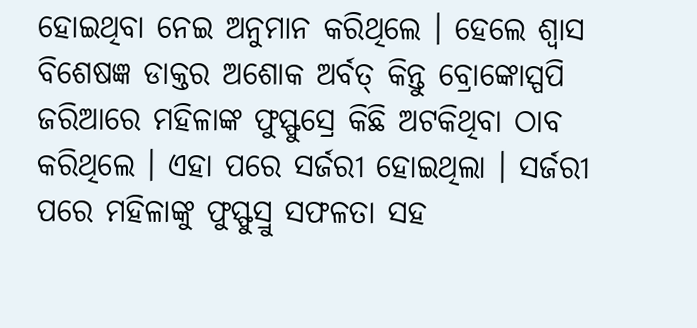ହୋଇଥିବା ନେଇ ଅନୁମାନ କରିଥିଲେ । ହେଲେ ଶ୍ୱାସ ବିଶେଷଜ୍ଞ ଡାକ୍ତର ଅଶୋକ ଅର୍ବତ୍ କିନ୍ତୁ ବ୍ରୋଙ୍କୋସ୍ପପି ଜରିଆରେ ମହିଳାଙ୍କ ଫୁସ୍ଫୁସ୍ରେ କିଛି ଅଟକିଥିବା ଠାବ କରିଥିଲେ । ଏହା ପରେ ସର୍ଜରୀ ହୋଇଥିଲା । ସର୍ଜରୀ ପରେ ମହିଳାଙ୍କୁ ଫୁସ୍ଫୁସ୍ରୁ ସଫଳତା ସହ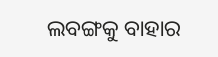ଲବଙ୍ଗକୁ ବାହାର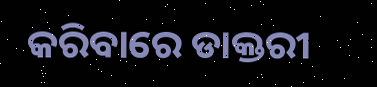କରିବାରେ ଡାକ୍ତରୀ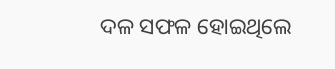ଦଳ ସଫଳ ହୋଇଥିଲେ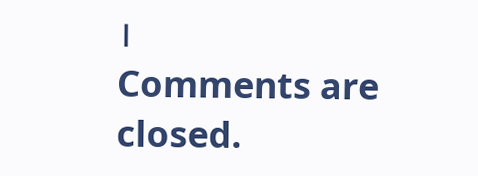।
Comments are closed.